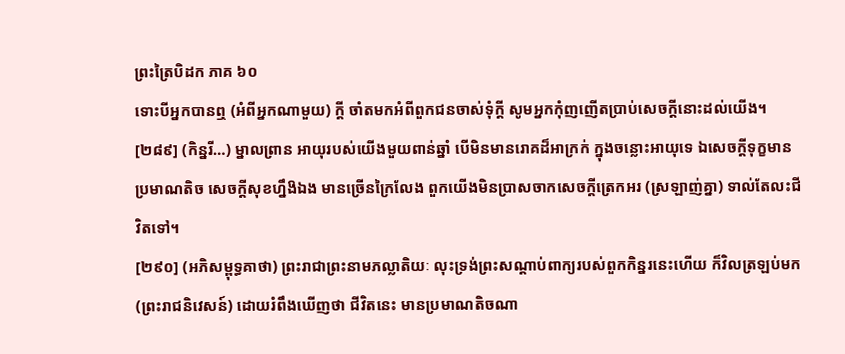ព្រះត្រៃបិដក ភាគ ៦០
ទោះបីអ្នកបានឮ (អំពីអ្នកណាមួយ) ក្តី ចាំតមកអំពីពួកជនចាស់ទុំក្តី សូមអ្នកកុំញញើតប្រាប់សេចក្តីនោះដល់យើង។
[២៨៩] (កិន្នរី…) ម្នាលព្រាន អាយុរបស់យើងមួយពាន់ឆ្នាំ បើមិនមានរោគដ៏អាក្រក់ ក្នុងចន្លោះអាយុទេ ឯសេចក្តីទុក្ខមានប្រមាណតិច សេចក្តីសុខហ្នឹង៝ឯង មានច្រើនក្រៃលែង ពួកយើងមិនប្រាសចាកសេចក្តីត្រេកអរ (ស្រឡាញ់គ្នា) ទាល់តែលះជីវិតទៅ។
[២៩០] (អភិសម្ពុទ្ធគាថា) ព្រះរាជាព្រះនាមភល្លាតិយៈ លុះទ្រង់ព្រះសណ្តាប់ពាក្យរបស់ពួកកិន្នរនេះហើយ ក៏វិលត្រឡប់មក (ព្រះរាជនិវេសន៍) ដោយរំពឹងឃើញថា ជីវិតនេះ មានប្រមាណតិចណា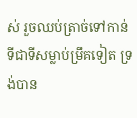ស់ រួចឈប់ត្រាច់ទៅកាន់ទីជាទីសម្លាប់ម្រឹគទៀត ទ្រង់បាន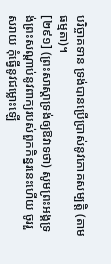បរិច្ចាគទាន ទ្រង់បានប្រើប្រាស់នូវភោគសម្បត្តិ (តាមធម្មតា)។
[២៩១] (ព្រះសាស្តាទ្រង់ឲ្យឱវាទថា) សូមព្រះអង្គទ្រង់ព្រះសណ្តាប់នូវពាក្យរបស់ពួកកិន្នរនេះហើយ ចូររួសរាយ កុំធ្វើនូវជម្លោះឡើ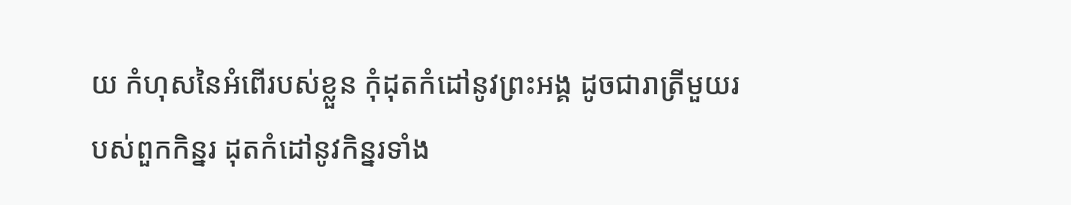យ កំហុសនៃអំពើរបស់ខ្លួន កុំដុតកំដៅនូវព្រះអង្គ ដូចជារាត្រីមួយរបស់ពួកកិន្នរ ដុតកំដៅនូវកិន្នរទាំង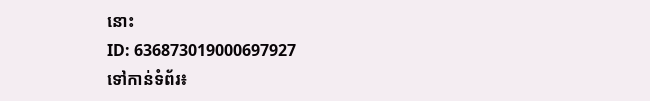នោះ
ID: 636873019000697927
ទៅកាន់ទំព័រ៖